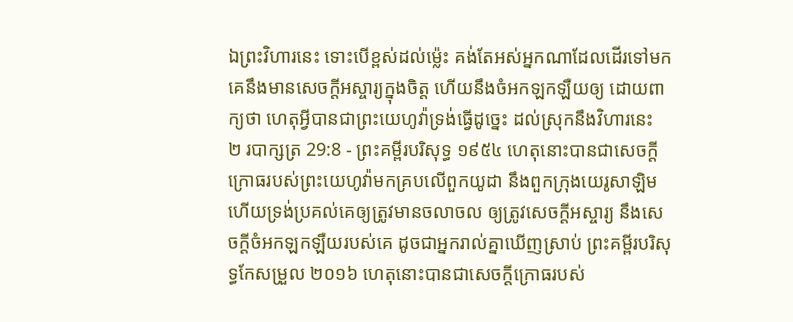ឯព្រះវិហារនេះ ទោះបើខ្ពស់ដល់ម៉្លេះ គង់តែអស់អ្នកណាដែលដើរទៅមក គេនឹងមានសេចក្ដីអស្ចារ្យក្នុងចិត្ត ហើយនឹងចំអកឡកឡឺយឲ្យ ដោយពាក្យថា ហេតុអ្វីបានជាព្រះយេហូវ៉ាទ្រង់ធ្វើដូច្នេះ ដល់ស្រុកនឹងវិហារនេះ
២ របាក្សត្រ 29:8 - ព្រះគម្ពីរបរិសុទ្ធ ១៩៥៤ ហេតុនោះបានជាសេចក្ដីក្រោធរបស់ព្រះយេហូវ៉ាមកគ្របលើពួកយូដា នឹងពួកក្រុងយេរូសាឡិម ហើយទ្រង់ប្រគល់គេឲ្យត្រូវមានចលាចល ឲ្យត្រូវសេចក្ដីអស្ចារ្យ នឹងសេចក្ដីចំអកឡកឡឺយរបស់គេ ដូចជាអ្នករាល់គ្នាឃើញស្រាប់ ព្រះគម្ពីរបរិសុទ្ធកែសម្រួល ២០១៦ ហេតុនោះបានជាសេចក្ដីក្រោធរបស់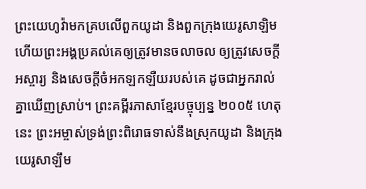ព្រះយេហូវ៉ាមកគ្របលើពួកយូដា និងពួកក្រុងយេរូសាឡិម ហើយព្រះអង្គប្រគល់គេឲ្យត្រូវមានចលាចល ឲ្យត្រូវសេចក្ដីអស្ចារ្យ និងសេចក្ដីចំអកឡកឡឺយរបស់គេ ដូចជាអ្នករាល់គ្នាឃើញស្រាប់។ ព្រះគម្ពីរភាសាខ្មែរបច្ចុប្បន្ន ២០០៥ ហេតុនេះ ព្រះអម្ចាស់ទ្រង់ព្រះពិរោធទាស់នឹងស្រុកយូដា និងក្រុងយេរូសាឡឹម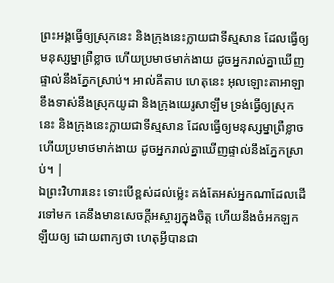ព្រះអង្គធ្វើឲ្យស្រុកនេះ និងក្រុងនេះក្លាយជាទីស្មសាន ដែលធ្វើឲ្យមនុស្សម្នាព្រឺខ្លាច ហើយប្រមាថមាក់ងាយ ដូចអ្នករាល់គ្នាឃើញផ្ទាល់នឹងភ្នែកស្រាប់។ អាល់គីតាប ហេតុនេះ អុលឡោះតាអាឡាខឹងទាស់នឹងស្រុកយូដា និងក្រុងយេរូសាឡឹម ទ្រង់ធ្វើឲ្យស្រុកនេះ និងក្រុងនេះក្លាយជាទីស្មសាន ដែលធ្វើឲ្យមនុស្សម្នាព្រឺខ្លាច ហើយប្រមាថមាក់ងាយ ដូចអ្នករាល់គ្នាឃើញផ្ទាល់នឹងភ្នែកស្រាប់។ |
ឯព្រះវិហារនេះ ទោះបើខ្ពស់ដល់ម៉្លេះ គង់តែអស់អ្នកណាដែលដើរទៅមក គេនឹងមានសេចក្ដីអស្ចារ្យក្នុងចិត្ត ហើយនឹងចំអកឡកឡឺយឲ្យ ដោយពាក្យថា ហេតុអ្វីបានជា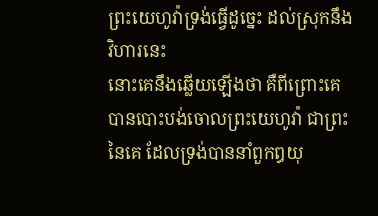ព្រះយេហូវ៉ាទ្រង់ធ្វើដូច្នេះ ដល់ស្រុកនឹងវិហារនេះ
នោះគេនឹងឆ្លើយឡើងថា គឺពីព្រោះគេបានបោះបង់ចោលព្រះយេហូវ៉ា ជាព្រះនៃគេ ដែលទ្រង់បាននាំពួកឰយុ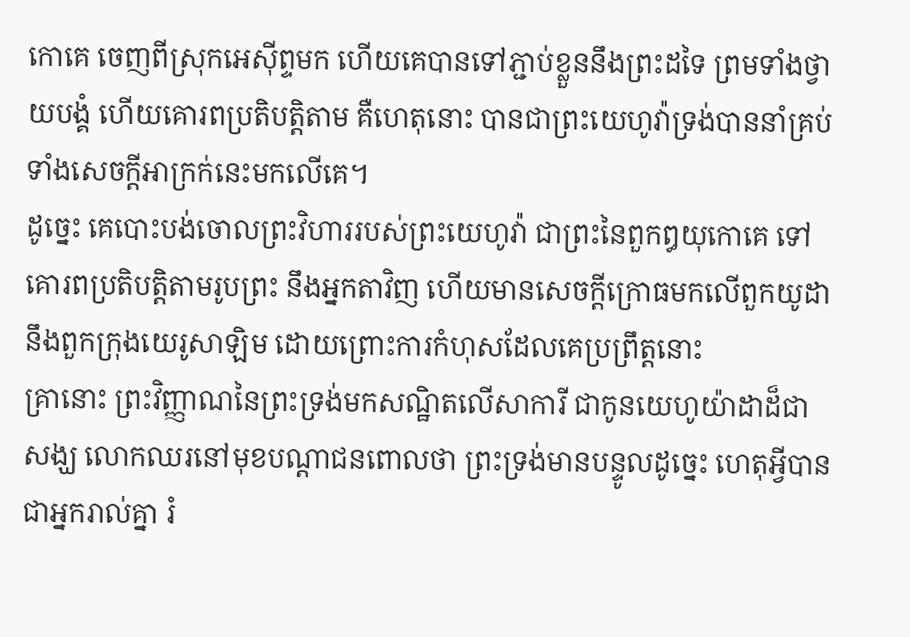កោគេ ចេញពីស្រុកអេស៊ីព្ទមក ហើយគេបានទៅភ្ជាប់ខ្លួននឹងព្រះដទៃ ព្រមទាំងថ្វាយបង្គំ ហើយគោរពប្រតិបត្តិតាម គឺហេតុនោះ បានជាព្រះយេហូវ៉ាទ្រង់បាននាំគ្រប់ទាំងសេចក្ដីអាក្រក់នេះមកលើគេ។
ដូច្នេះ គេបោះបង់ចោលព្រះវិហាររបស់ព្រះយេហូវ៉ា ជាព្រះនៃពួកឰយុកោគេ ទៅគោរពប្រតិបត្តិតាមរូបព្រះ នឹងអ្នកតាវិញ ហើយមានសេចក្ដីក្រោធមកលើពួកយូដា នឹងពួកក្រុងយេរូសាឡិម ដោយព្រោះការកំហុសដែលគេប្រព្រឹត្តនោះ
គ្រានោះ ព្រះវិញ្ញាណនៃព្រះទ្រង់មកសណ្ឋិតលើសាការី ជាកូនយេហូយ៉ាដាដ៏ជាសង្ឃ លោកឈរនៅមុខបណ្តាជនពោលថា ព្រះទ្រង់មានបន្ទូលដូច្នេះ ហេតុអ្វីបានជាអ្នករាល់គ្នា រំ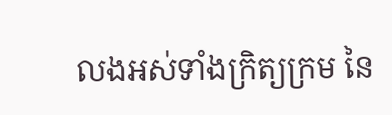លងអស់ទាំងក្រិត្យក្រម នៃ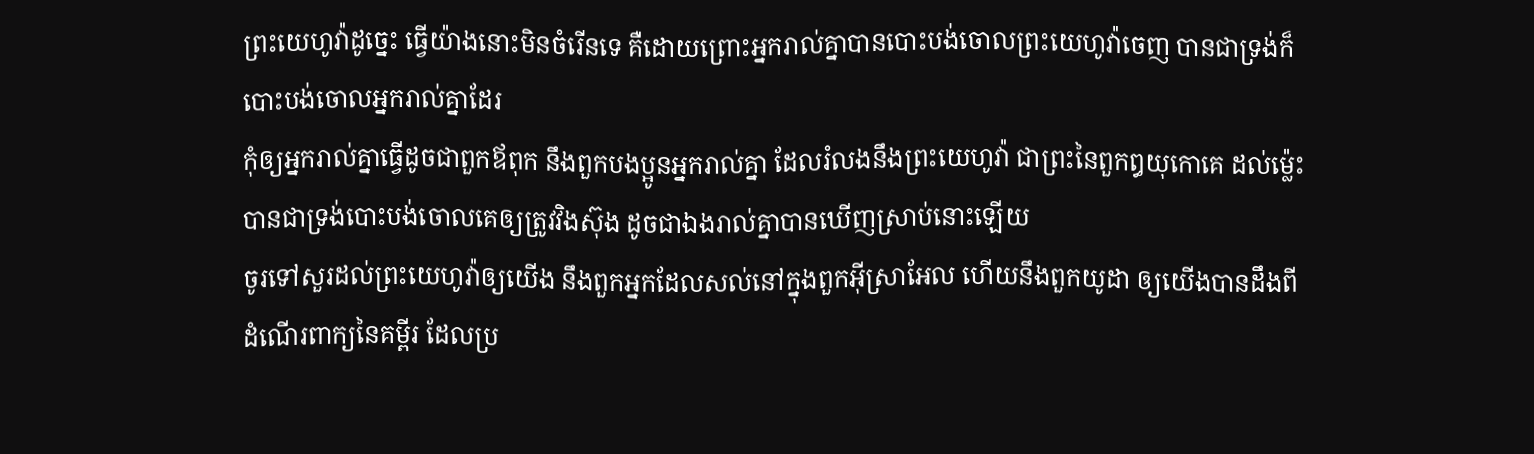ព្រះយេហូវ៉ាដូច្នេះ ធ្វើយ៉ាងនោះមិនចំរើនទេ គឺដោយព្រោះអ្នករាល់គ្នាបានបោះបង់ចោលព្រះយេហូវ៉ាចេញ បានជាទ្រង់ក៏បោះបង់ចោលអ្នករាល់គ្នាដែរ
កុំឲ្យអ្នករាល់គ្នាធ្វើដូចជាពួកឪពុក នឹងពួកបងប្អូនអ្នករាល់គ្នា ដែលរំលងនឹងព្រះយេហូវ៉ា ជាព្រះនៃពួកឰយុកោគេ ដល់ម៉្លេះបានជាទ្រង់បោះបង់ចោលគេឲ្យត្រូវវិងស៊ុង ដូចជាឯងរាល់គ្នាបានឃើញស្រាប់នោះឡើយ
ចូរទៅសួរដល់ព្រះយេហូវ៉ាឲ្យយើង នឹងពួកអ្នកដែលសល់នៅក្នុងពួកអ៊ីស្រាអែល ហើយនឹងពួកយូដា ឲ្យយើងបានដឹងពីដំណើរពាក្យនៃគម្ពីរ ដែលប្រ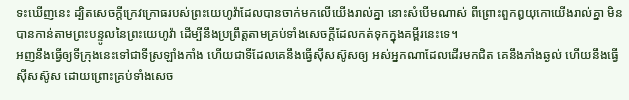ទះឃើញនេះ ដ្បិតសេចក្ដីក្រេវក្រោធរបស់ព្រះយេហូវ៉ាដែលបានចាក់មកលើយើងរាល់គ្នា នោះសំបើមណាស់ ពីព្រោះពួកឰយុកោយើងរាល់គ្នា មិនបានកាន់តាមព្រះបន្ទូលនៃព្រះយេហូវ៉ា ដើម្បីនឹងប្រព្រឹត្តតាមគ្រប់ទាំងសេចក្ដីដែលកត់ទុកក្នុងគម្ពីរនេះទេ។
អញនឹងធ្វើឲ្យទីក្រុងនេះទៅជាទីស្រឡាំងកាំង ហើយជាទីដែលគេនឹងធ្វើស៊ីសស៊ូសឲ្យ អស់អ្នកណាដែលដើរមកជិត គេនឹងភាំងឆ្ងល់ ហើយនឹងធ្វើស៊ីសស៊ូស ដោយព្រោះគ្រប់ទាំងសេច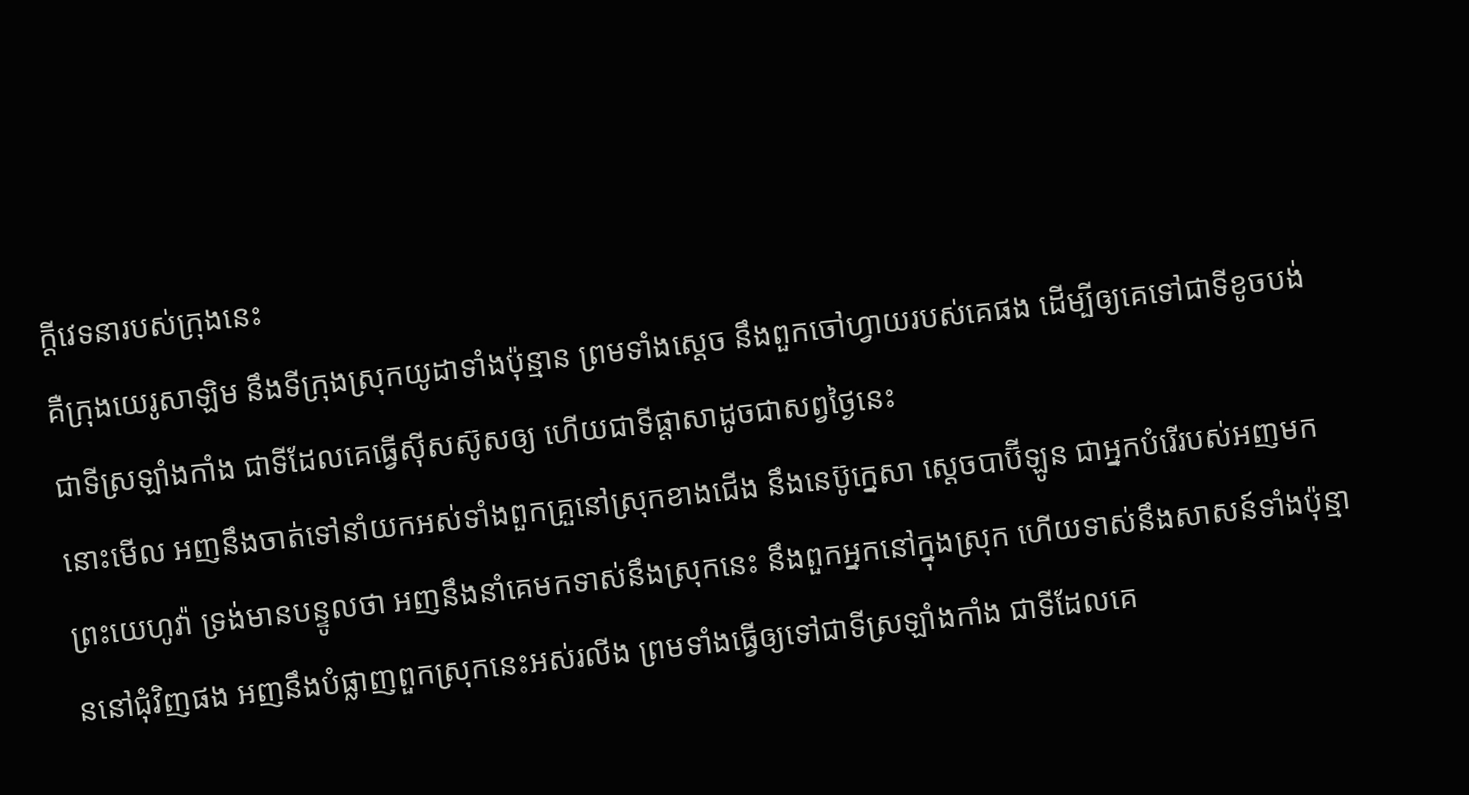ក្ដីវេទនារបស់ក្រុងនេះ
គឺក្រុងយេរូសាឡិម នឹងទីក្រុងស្រុកយូដាទាំងប៉ុន្មាន ព្រមទាំងស្តេច នឹងពួកចៅហ្វាយរបស់គេផង ដើម្បីឲ្យគេទៅជាទីខូចបង់ ជាទីស្រឡាំងកាំង ជាទីដែលគេធ្វើស៊ីសស៊ូសឲ្យ ហើយជាទីផ្តាសាដូចជាសព្វថ្ងៃនេះ
នោះមើល អញនឹងចាត់ទៅនាំយកអស់ទាំងពួកគ្រួនៅស្រុកខាងជើង នឹងនេប៊ូក្នេសា ស្តេចបាប៊ីឡូន ជាអ្នកបំរើរបស់អញមក ព្រះយេហូវ៉ា ទ្រង់មានបន្ទូលថា អញនឹងនាំគេមកទាស់នឹងស្រុកនេះ នឹងពួកអ្នកនៅក្នុងស្រុក ហើយទាស់នឹងសាសន៍ទាំងប៉ុន្មាននៅជុំវិញផង អញនឹងបំផ្លាញពួកស្រុកនេះអស់រលីង ព្រមទាំងធ្វើឲ្យទៅជាទីស្រឡាំងកាំង ជាទីដែលគេ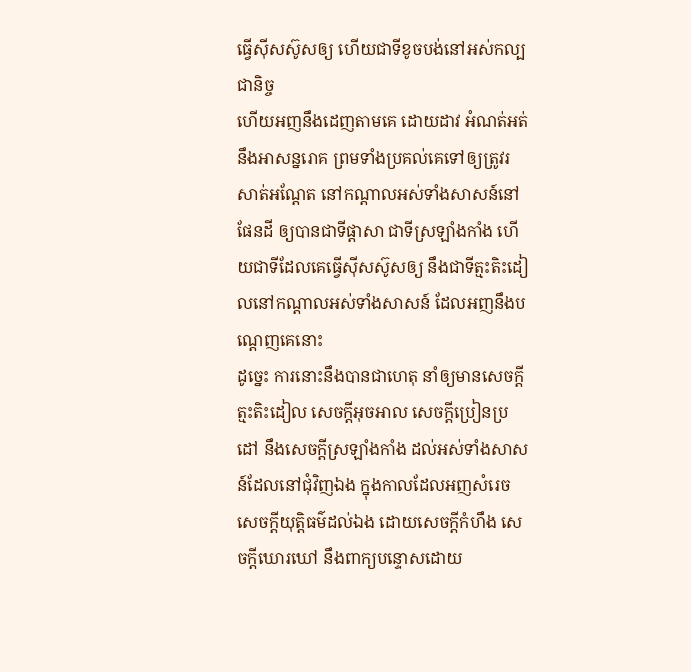ធ្វើស៊ីសស៊ូសឲ្យ ហើយជាទីខូចបង់នៅអស់កល្បជានិច្ច
ហើយអញនឹងដេញតាមគេ ដោយដាវ អំណត់អត់ នឹងអាសន្នរោគ ព្រមទាំងប្រគល់គេទៅឲ្យត្រូវរសាត់អណ្តែត នៅកណ្តាលអស់ទាំងសាសន៍នៅផែនដី ឲ្យបានជាទីផ្តាសា ជាទីស្រឡាំងកាំង ហើយជាទីដែលគេធ្វើស៊ីសស៊ូសឲ្យ នឹងជាទីត្មះតិះដៀលនៅកណ្តាលអស់ទាំងសាសន៍ ដែលអញនឹងបណ្តេញគេនោះ
ដូច្នេះ ការនោះនឹងបានជាហេតុ នាំឲ្យមានសេចក្ដីត្មះតិះដៀល សេចក្ដីអុចអាល សេចក្ដីប្រៀនប្រដៅ នឹងសេចក្ដីស្រឡាំងកាំង ដល់អស់ទាំងសាសន៍ដែលនៅជុំវិញឯង ក្នុងកាលដែលអញសំរេចសេចក្ដីយុត្តិធម៌ដល់ឯង ដោយសេចក្ដីកំហឹង សេចក្ដីឃោរឃៅ នឹងពាក្យបន្ទោសដោយ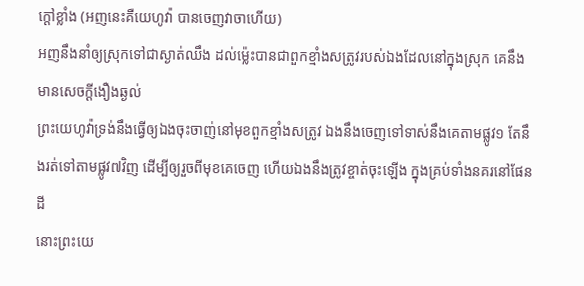ក្តៅខ្លាំង (អញនេះគឺយេហូវ៉ា បានចេញវាចាហើយ)
អញនឹងនាំឲ្យស្រុកទៅជាស្ងាត់ឈឹង ដល់ម៉្លេះបានជាពួកខ្មាំងសត្រូវរបស់ឯងដែលនៅក្នុងស្រុក គេនឹងមានសេចក្ដីងឿងឆ្ងល់
ព្រះយេហូវ៉ាទ្រង់នឹងធ្វើឲ្យឯងចុះចាញ់នៅមុខពួកខ្មាំងសត្រូវ ឯងនឹងចេញទៅទាស់នឹងគេតាមផ្លូវ១ តែនឹងរត់ទៅតាមផ្លូវ៧វិញ ដើម្បីឲ្យរួចពីមុខគេចេញ ហើយឯងនឹងត្រូវខ្ចាត់ចុះឡើង ក្នុងគ្រប់ទាំងនគរនៅផែនដី
នោះព្រះយេ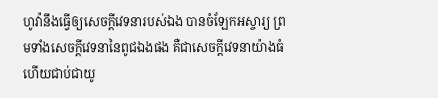ហូវ៉ានឹងធ្វើឲ្យសេចក្ដីវេទនារបស់ឯង បានចំឡែកអស្ចារ្យ ព្រមទាំងសេចក្ដីវេទនានៃពូជឯងផង គឺជាសេចក្ដីវេទនាយ៉ាងធំ ហើយជាប់ជាយូ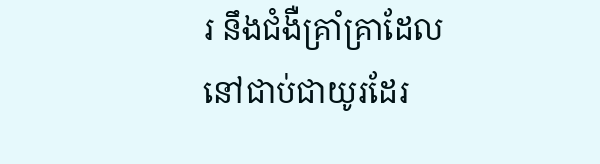រ នឹងជំងឺគ្រាំគ្រាដែលនៅជាប់ជាយូរដែរ